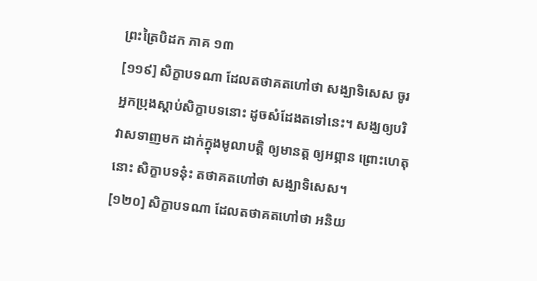ព្រះត្រៃបិដក ភាគ ១៣
[១១៩] សិក្ខាបទណា ដែលតថាគតហៅថា សង្ឃាទិសេស ចូរអ្នកប្រុងស្តាប់សិក្ខាបទនោះ ដូចសំដែងតទៅនេះ។ សង្ឃឲ្យបរិវាសទាញមក ដាក់ក្នុងមូលាបត្តិ ឲ្យមានត្ត ឲ្យអព្ភាន ព្រោះហេតុនោះ សិក្ខាបទនុ៎ះ តថាគតហៅថា សង្ឃាទិសេស។
[១២០] សិក្ខាបទណា ដែលតថាគតហៅថា អនិយ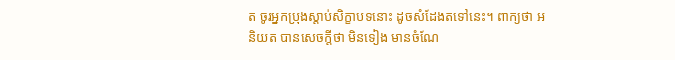ត ចូរអ្នកប្រុងស្តាប់សិក្ខាបទនោះ ដូចសំដែងតទៅនេះ។ ពាក្យថា អនិយត បានសេចក្តីថា មិនទៀង មានចំណែ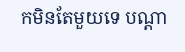កមិនតែមួយទេ បណ្តា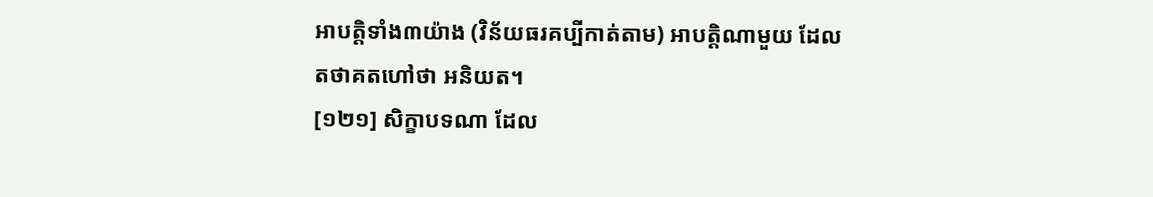អាបត្តិទាំង៣យ៉ាង (វិន័យធរគប្បីកាត់តាម) អាបត្តិណាមួយ ដែលតថាគតហៅថា អនិយត។
[១២១] សិក្ខាបទណា ដែល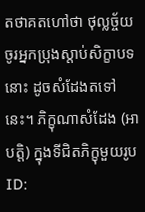តថាគតហៅថា ថុល្លច្ច័យ ចូរអ្នកប្រុងស្តាប់សិក្ខាបទនោះ ដូចសំដែងតទៅនេះ។ ភិក្ខុណាសំដែង (អាបត្តិ) ក្នុងទីជិតភិក្ខុមួយរូប
ID: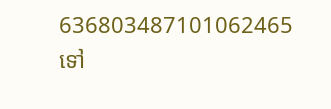636803487101062465
ទៅ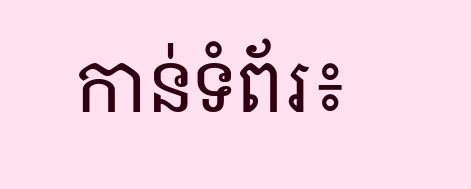កាន់ទំព័រ៖